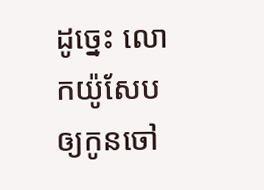ដូច្នេះ លោកយ៉ូសែបឲ្យកូនចៅ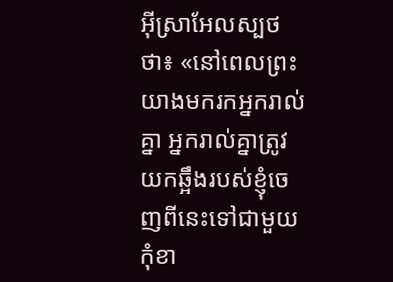អ៊ីស្រាអែលស្បថថា៖ «នៅពេលព្រះយាងមករកអ្នករាល់គ្នា អ្នករាល់គ្នាត្រូវយកឆ្អឹងរបស់ខ្ញុំចេញពីនេះទៅជាមួយកុំខា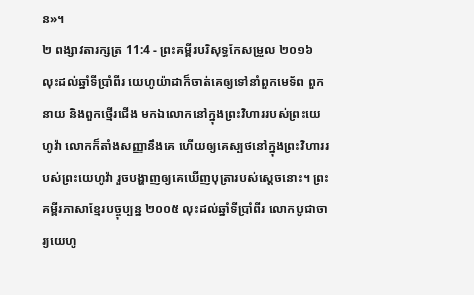ន»។
២ ពង្សាវតារក្សត្រ 11:4 - ព្រះគម្ពីរបរិសុទ្ធកែសម្រួល ២០១៦ លុះដល់ឆ្នាំទីប្រាំពីរ យេហូយ៉ាដាក៏ចាត់គេឲ្យទៅនាំពួកមេទ័ព ពួកនាយ និងពួកថ្មើរជើង មកឯលោកនៅក្នុងព្រះវិហាររបស់ព្រះយេហូវ៉ា លោកក៏តាំងសញ្ញានឹងគេ ហើយឲ្យគេស្បថនៅក្នុងព្រះវិហាររបស់ព្រះយេហូវ៉ា រួចបង្ហាញឲ្យគេឃើញបុត្រារបស់ស្ដេចនោះ។ ព្រះគម្ពីរភាសាខ្មែរបច្ចុប្បន្ន ២០០៥ លុះដល់ឆ្នាំទីប្រាំពីរ លោកបូជាចារ្យយេហូ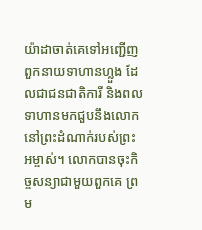យ៉ាដាចាត់គេទៅអញ្ជើញពួកនាយទាហានហ្លួង ដែលជាជនជាតិការី និងពលទាហានមកជួបនឹងលោកនៅព្រះដំណាក់របស់ព្រះអម្ចាស់។ លោកបានចុះកិច្ចសន្យាជាមួយពួកគេ ព្រម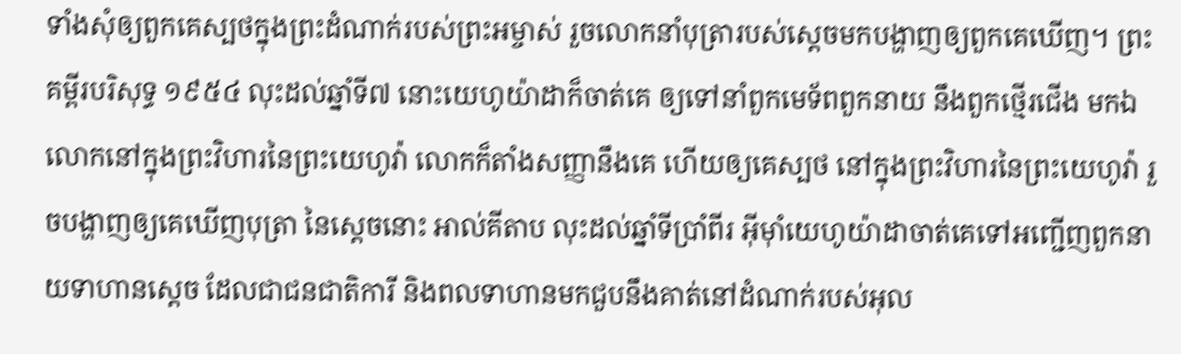ទាំងសុំឲ្យពួកគេស្បថក្នុងព្រះដំណាក់របស់ព្រះអម្ចាស់ រួចលោកនាំបុត្រារបស់ស្ដេចមកបង្ហាញឲ្យពួកគេឃើញ។ ព្រះគម្ពីរបរិសុទ្ធ ១៩៥៤ លុះដល់ឆ្នាំទី៧ នោះយេហូយ៉ាដាក៏ចាត់គេ ឲ្យទៅនាំពួកមេទ័ពពួកនាយ នឹងពួកថ្មើរជើង មកឯលោកនៅក្នុងព្រះវិហារនៃព្រះយេហូវ៉ា លោកក៏តាំងសញ្ញានឹងគេ ហើយឲ្យគេស្បថ នៅក្នុងព្រះវិហារនៃព្រះយេហូវ៉ា រួចបង្ហាញឲ្យគេឃើញបុត្រា នៃស្តេចនោះ អាល់គីតាប លុះដល់ឆ្នាំទីប្រាំពីរ អ៊ីមុាំយេហូយ៉ាដាចាត់គេទៅអញ្ជើញពួកនាយទាហានស្តេច ដែលជាជនជាតិការី និងពលទាហានមកជួបនឹងគាត់នៅដំណាក់របស់អុល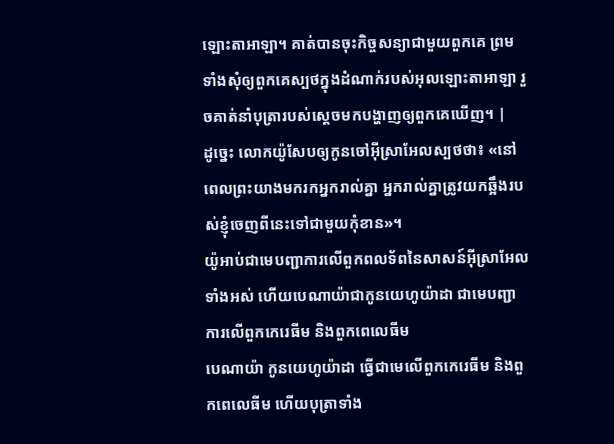ឡោះតាអាឡា។ គាត់បានចុះកិច្ចសន្យាជាមួយពួកគេ ព្រមទាំងសុំឲ្យពួកគេស្បថក្នុងដំណាក់របស់អុលឡោះតាអាឡា រួចគាត់នាំបុត្រារបស់ស្តេចមកបង្ហាញឲ្យពួកគេឃើញ។ |
ដូច្នេះ លោកយ៉ូសែបឲ្យកូនចៅអ៊ីស្រាអែលស្បថថា៖ «នៅពេលព្រះយាងមករកអ្នករាល់គ្នា អ្នករាល់គ្នាត្រូវយកឆ្អឹងរបស់ខ្ញុំចេញពីនេះទៅជាមួយកុំខាន»។
យ៉ូអាប់ជាមេបញ្ជាការលើពួកពលទ័ពនៃសាសន៍អ៊ីស្រាអែលទាំងអស់ ហើយបេណាយ៉ាជាកូនយេហូយ៉ាដា ជាមេបញ្ជាការលើពួកកេរេធីម និងពួកពេលេធីម
បេណាយ៉ា កូនយេហូយ៉ាដា ធ្វើជាមេលើពួកកេរេធីម និងពួកពេលេធីម ហើយបុត្រាទាំង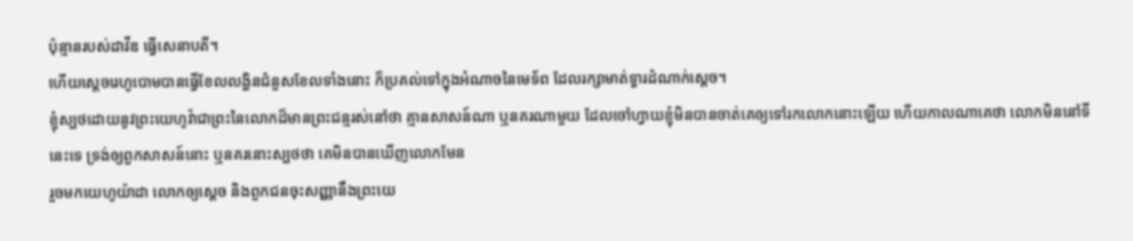ប៉ុន្មានរបស់ដាវីឌ ធ្វើសេនាបតី។
ហើយស្តេចរេហូបោមបានធ្វើខែលលង្ហិនជំនួសខែលទាំងនោះ ក៏ប្រគល់ទៅក្នុងអំណាចនៃមេទ័ព ដែលរក្សាមាត់ទ្វារដំណាក់ស្តេច។
ខ្ញុំស្បថដោយនូវព្រះយេហូវ៉ាជាព្រះនៃលោកដ៏មានព្រះជន្មរស់នៅថា គ្មានសាសន៍ណា ឬនគរណាមួយ ដែលចៅហ្វាយខ្ញុំមិនបានចាត់គេឲ្យទៅរកលោកនោះឡើយ ហើយកាលណាគេថា លោកមិននៅទីនេះទេ ទ្រង់ឲ្យពួកសាសន៍នោះ ឬនគរនោះស្បថថា គេមិនបានឃើញលោកមែន
រួចមកយេហូយ៉ាដា លោកឲ្យស្ដេច និងពួកជនចុះសញ្ញានឹងព្រះយេ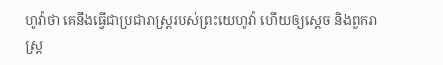ហូវ៉ាថា គេនឹងធ្វើជាប្រជារាស្ត្ររបស់ព្រះយេហូវ៉ា ហើយឲ្យស្ដេច និងពួករាស្ត្រ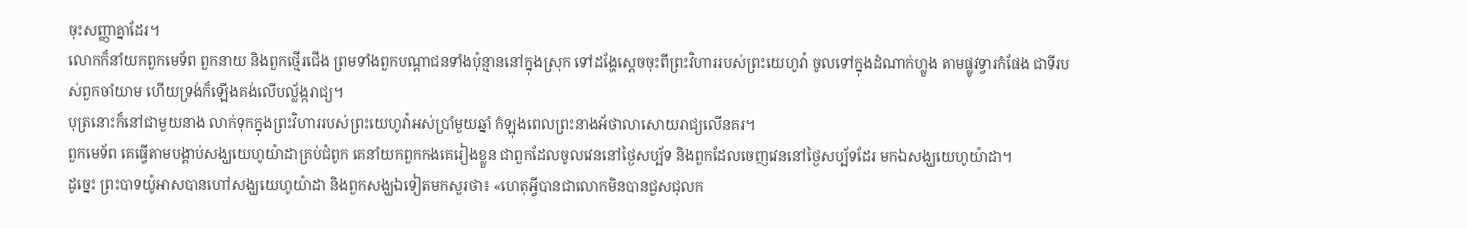ចុះសញ្ញាគ្នាដែរ។
លោកក៏នាំយកពួកមេទ័ព ពួកនាយ និងពួកថ្មើរជើង ព្រមទាំងពួកបណ្ដាជនទាំងប៉ុន្មាននៅក្នុងស្រុក ទៅដង្ហែស្ដេចចុះពីព្រះវិហាររបស់ព្រះយេហូវ៉ា ចូលទៅក្នុងដំណាក់ហ្លួង តាមផ្លូវទ្វារកំផែង ជាទីរបស់ពួកចាំយាម ហើយទ្រង់ក៏ឡើងគង់លើបល្ល័ង្ករាជ្យ។
បុត្រនោះក៏នៅជាមួយនាង លាក់ទុកក្នុងព្រះវិហាររបស់ព្រះយេហូវ៉ាអស់ប្រាំមួយឆ្នាំ កំឡុងពេលព្រះនាងអ័ថាលាសោយរាជ្យលើនគរ។
ពួកមេទ័ព គេធ្វើតាមបង្គាប់សង្ឃយេហូយ៉ាដាគ្រប់ជំពូក គេនាំយកពួកកងគេរៀងខ្លួន ជាពួកដែលចូលវេននៅថ្ងៃសប្ប័ទ និងពួកដែលចេញវេននៅថ្ងៃសប្ប័ទដែរ មកឯសង្ឃយេហូយ៉ាដា។
ដូច្នេះ ព្រះបាទយ៉ូអាសបានហៅសង្ឃយេហូយ៉ាដា និងពួកសង្ឃឯទៀតមកសួរថា៖ «ហេតុអ្វីបានជាលោកមិនបានជួសជុលក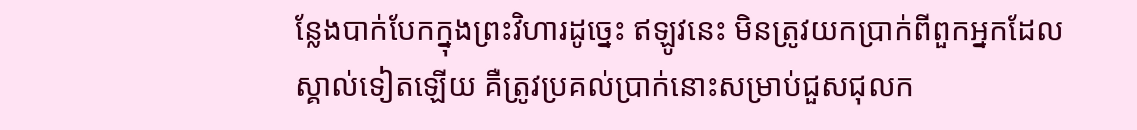ន្លែងបាក់បែកក្នុងព្រះវិហារដូច្នេះ ឥឡូវនេះ មិនត្រូវយកប្រាក់ពីពួកអ្នកដែលស្គាល់ទៀតឡើយ គឺត្រូវប្រគល់ប្រាក់នោះសម្រាប់ជួសជុលក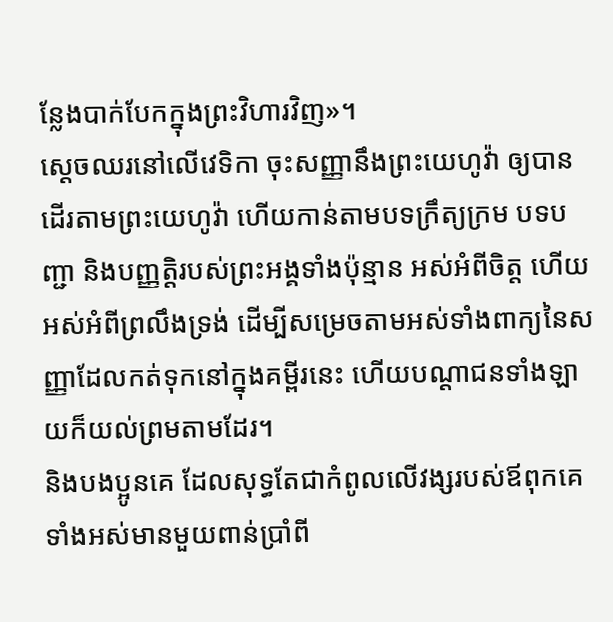ន្លែងបាក់បែកក្នុងព្រះវិហារវិញ»។
ស្ដេចឈរនៅលើវេទិកា ចុះសញ្ញានឹងព្រះយេហូវ៉ា ឲ្យបានដើរតាមព្រះយេហូវ៉ា ហើយកាន់តាមបទក្រឹត្យក្រម បទបញ្ជា និងបញ្ញត្តិរបស់ព្រះអង្គទាំងប៉ុន្មាន អស់អំពីចិត្ត ហើយអស់អំពីព្រលឹងទ្រង់ ដើម្បីសម្រេចតាមអស់ទាំងពាក្យនៃសញ្ញាដែលកត់ទុកនៅក្នុងគម្ពីរនេះ ហើយបណ្ដាជនទាំងឡាយក៏យល់ព្រមតាមដែរ។
និងបងប្អូនគេ ដែលសុទ្ធតែជាកំពូលលើវង្សរបស់ឪពុកគេ ទាំងអស់មានមួយពាន់ប្រាំពី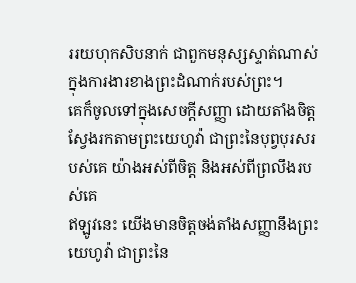ររយហុកសិបនាក់ ជាពួកមនុស្សស្ទាត់ណាស់ ក្នុងការងារខាងព្រះដំណាក់របស់ព្រះ។
គេក៏ចូលទៅក្នុងសេចក្ដីសញ្ញា ដោយតាំងចិត្តស្វែងរកតាមព្រះយេហូវ៉ា ជាព្រះនៃបុព្វបុរសរបស់គេ យ៉ាងអស់ពីចិត្ត និងអស់ពីព្រលឹងរបស់គេ
ឥឡូវនេះ យើងមានចិត្តចង់តាំងសញ្ញានឹងព្រះយេហូវ៉ា ជាព្រះនៃ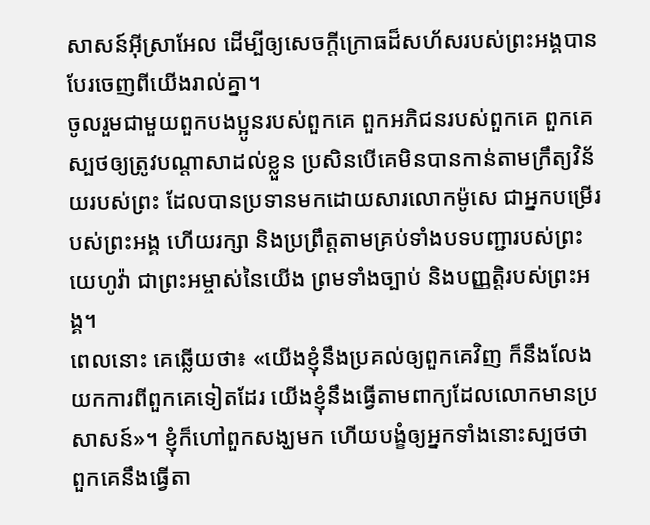សាសន៍អ៊ីស្រាអែល ដើម្បីឲ្យសេចក្ដីក្រោធដ៏សហ័សរបស់ព្រះអង្គបានបែរចេញពីយើងរាល់គ្នា។
ចូលរួមជាមួយពួកបងប្អូនរបស់ពួកគេ ពួកអភិជនរបស់ពួកគេ ពួកគេស្បថឲ្យត្រូវបណ្ដាសាដល់ខ្លួន ប្រសិនបើគេមិនបានកាន់តាមក្រឹត្យវិន័យរបស់ព្រះ ដែលបានប្រទានមកដោយសារលោកម៉ូសេ ជាអ្នកបម្រើរបស់ព្រះអង្គ ហើយរក្សា និងប្រព្រឹត្តតាមគ្រប់ទាំងបទបញ្ជារបស់ព្រះយេហូវ៉ា ជាព្រះអម្ចាស់នៃយើង ព្រមទាំងច្បាប់ និងបញ្ញត្តិរបស់ព្រះអង្គ។
ពេលនោះ គេឆ្លើយថា៖ «យើងខ្ញុំនឹងប្រគល់ឲ្យពួកគេវិញ ក៏នឹងលែងយកការពីពួកគេទៀតដែរ យើងខ្ញុំនឹងធ្វើតាមពាក្យដែលលោកមានប្រសាសន៍»។ ខ្ញុំក៏ហៅពួកសង្ឃមក ហើយបង្ខំឲ្យអ្នកទាំងនោះស្បថថា ពួកគេនឹងធ្វើតា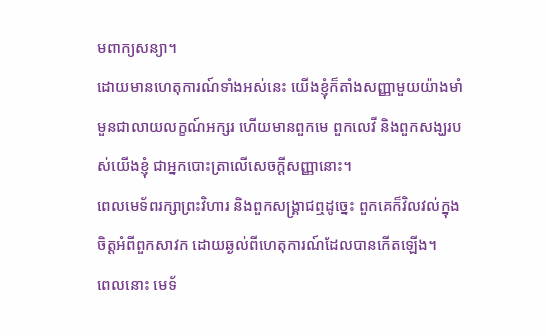មពាក្យសន្យា។
ដោយមានហេតុការណ៍ទាំងអស់នេះ យើងខ្ញុំក៏តាំងសញ្ញាមួយយ៉ាងមាំមួនជាលាយលក្ខណ៍អក្សរ ហើយមានពួកមេ ពួកលេវី និងពួកសង្ឃរបស់យើងខ្ញុំ ជាអ្នកបោះត្រាលើសេចក្ដីសញ្ញានោះ។
ពេលមេទ័ពរក្សាព្រះវិហារ និងពួកសង្គ្រាជឮដូច្នេះ ពួកគេក៏វិលវល់ក្នុងចិត្តអំពីពួកសាវក ដោយឆ្ងល់ពីហេតុការណ៍ដែលបានកើតឡើង។
ពេលនោះ មេទ័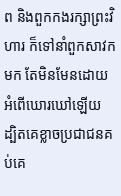ព និងពួកកងរក្សាព្រះវិហារ ក៏ទៅនាំពួកសាវកមក តែមិនមែនដោយអំពើឃោរឃៅឡើយ ដ្បិតគេខ្លាចប្រជាជនគប់គេ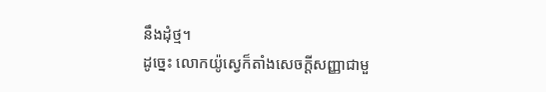នឹងដុំថ្ម។
ដូច្នេះ លោកយ៉ូស្វេក៏តាំងសេចក្ដីសញ្ញាជាមួ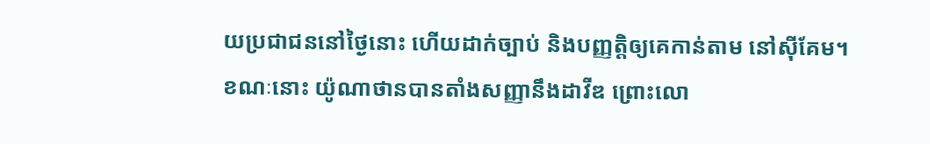យប្រជាជននៅថ្ងៃនោះ ហើយដាក់ច្បាប់ និងបញ្ញត្តិឲ្យគេកាន់តាម នៅស៊ីគែម។
ខណៈនោះ យ៉ូណាថានបានតាំងសញ្ញានឹងដាវីឌ ព្រោះលោ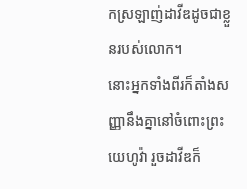កស្រឡាញ់ដាវីឌដូចជាខ្លួនរបស់លោក។
នោះអ្នកទាំងពីរក៏តាំងសញ្ញានឹងគ្នានៅចំពោះព្រះយេហូវ៉ា រួចដាវីឌក៏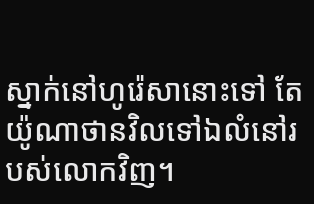ស្នាក់នៅហូរ៉េសានោះទៅ តែយ៉ូណាថានវិលទៅឯលំនៅរបស់លោកវិញ។